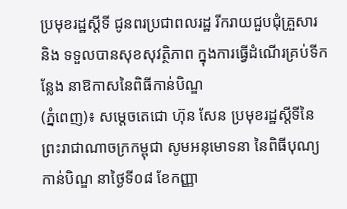ប្រមុខរដ្ឋស្ដីទី ជូនពរប្រជាពលរដ្ឋ រីករាយជួបជុំគ្រួសារ និង ទទួលបានសុខសុវត្ថិភាព ក្នុងការធ្វើដំណើរគ្រប់ទីកន្លែង នាឱកាសនៃពិធីកាន់បិណ្ឌ
(ភ្នំពេញ)៖ សម្ដេចតេជោ ហ៊ុន សែន ប្រមុខរដ្ឋស្ដីទីនៃព្រះរាជាណាចក្រកម្ពុជា សូមអនុមោទនា នៃពិធីបុណ្យកាន់បិណ្ឌ នាថ្ងៃទី០៨ ខែកញ្ញា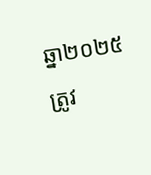ឆ្នា២០២៥ ត្រូវ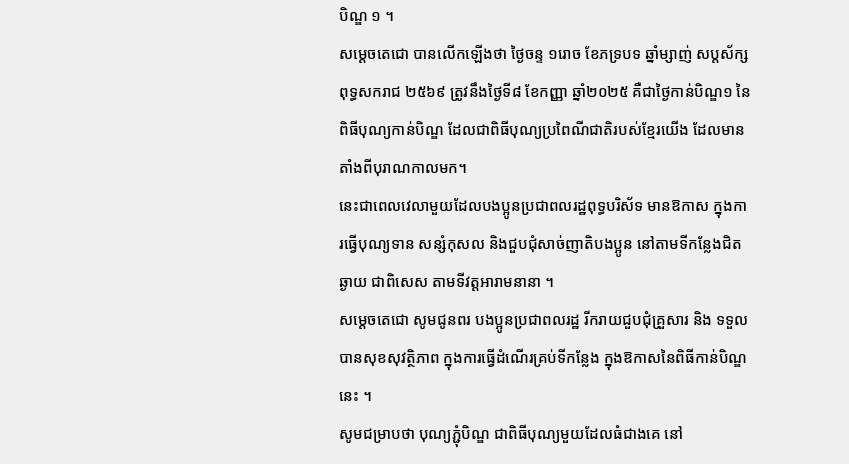បិណ្ឌ ១ ។
សម្ដេចតេជោ បានលើកឡើងថា ថ្ងៃចន្ទ ១រោច ខែភទ្របទ ឆ្នាំម្សាញ់ សប្តស័ក្ស ពុទ្ធសករាជ ២៥៦៩ ត្រូវនឹងថ្ងៃទី៨ ខែកញ្ញា ឆ្នាំ២០២៥ គឺជាថ្ងៃកាន់បិណ្ឌ១ នៃពិធីបុណ្យកាន់បិណ្ឌ ដែលជាពិធីបុណ្យប្រពៃណីជាតិរបស់ខ្មែរយើង ដែលមានតាំងពីបុរាណកាលមក។
នេះជាពេលវេលាមួយដែលបងប្អូនប្រជាពលរដ្ឋពុទ្ធបរិស័ទ មានឱកាស ក្នុងការធ្វើបុណ្យទាន សន្សំកុសល និងជួបជុំសាច់ញាតិបងប្អូន នៅតាមទីកន្លែងជិតឆ្ងាយ ជាពិសេស តាមទីវត្តអារាមនានា ។
សម្ដេចតេជោ សូមជូនពរ បងប្អូនប្រជាពលរដ្ឋ រីករាយជួបជុំគ្រួសារ និង ទទួលបានសុខសុវត្ថិភាព ក្នុងការធ្វើដំណើរគ្រប់ទីកន្លែង ក្នុងឱកាសនៃពិធីកាន់បិណ្ឌនេះ ។
សូមជម្រាបថា បុណ្យភ្ជុំបិណ្ឌ ជាពិធីបុណ្យមួយដែលធំជាងគេ នៅ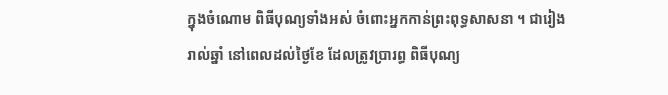ក្នុងចំណោម ពិធីបុណ្យទាំងអស់ ចំពោះអ្នកកាន់ព្រះពុទ្ធសាសនា ។ ជារៀងរាល់ឆ្នាំ នៅពេលដល់ថ្ងៃខែ ដែលត្រូវប្រារព្ធ ពិធីបុណ្យ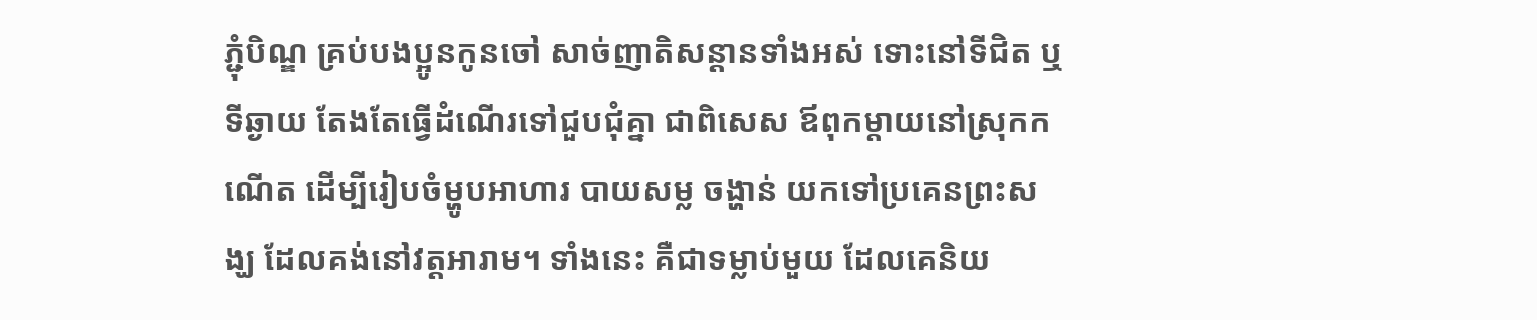ភ្ជុំបិណ្ឌ គ្រប់បងប្អូនកូនចៅ សាច់ញាតិសន្ដានទាំងអស់ ទោះនៅទីជិត ឬទីឆ្ងាយ តែងតែធ្វើដំណើរទៅជួបជុំគ្នា ជាពិសេស ឪពុកម្ដាយនៅស្រុកកណើត ដើម្បីរៀបចំម្ហូបអាហារ បាយសម្ល ចង្ហាន់ យកទៅប្រគេនព្រះសង្ឃ ដែលគង់នៅវត្តអារាម។ ទាំងនេះ គឺជាទម្លាប់មួយ ដែលគេនិយ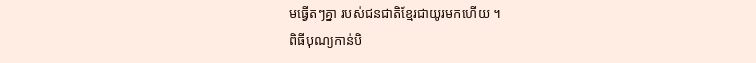មធ្វើតៗគ្នា របស់ជនជាតិខ្មែរជាយូរមកហើយ ។
ពិធីបុណ្យកាន់បិ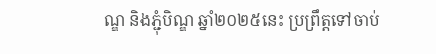ណ្ឌ និងភ្ជុំបិណ្ឌ ឆ្នាំ២០២៥នេះ ប្រព្រឹត្តទៅចាប់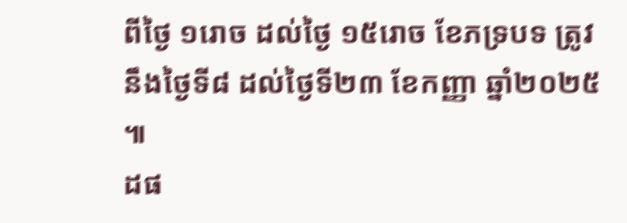ពីថ្ងៃ ១រោច ដល់ថ្ងៃ ១៥រោច ខែភទ្របទ ត្រូវនឹងថ្ងៃទី៨ ដល់ថ្ងៃទី២៣ ខែកញ្ញា ឆ្នាំ២០២៥ ៕
ដផ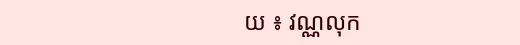យ ៖ វណ្ណលុក